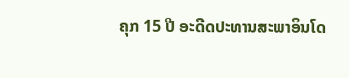ຄຸກ 15 ປີ ອະດີດປະທານສະພາອິນໂດ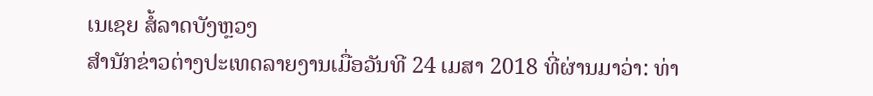ເນເຊຍ ສໍ້ລາດບັງຫຼວງ
ສຳນັກຂ່າວຕ່າງປະເທດລາຍງານເມື່ອວັນທີ 24 ເມສາ 2018 ທີ່ຜ່ານມາວ່າ: ທ່າ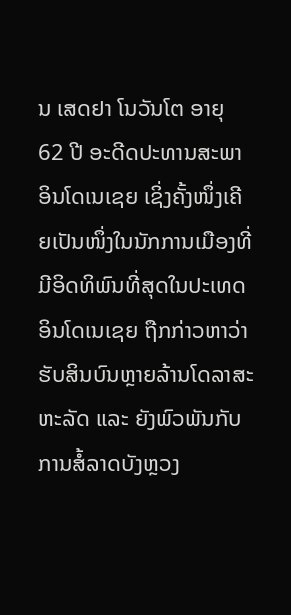ນ ເສດຢາ ໂນວັນໂຕ ອາຍຸ 62 ປີ ອະດີດປະທານສະພາອິນໂດເນເຊຍ ເຊິ່ງຄັ້ງໜຶ່ງເຄີຍເປັນໜຶ່ງໃນນັກການເມືອງທີ່ມີອິດທິພົນທີ່ສຸດໃນປະເທດອິນໂດເນເຊຍ ຖືກກ່າວຫາວ່າຮັບສິນບົນຫຼາຍລ້ານໂດລາສະຫະລັດ ແລະ ຍັງພົວພັນກັບການສໍ້ລາດບັງຫຼວງ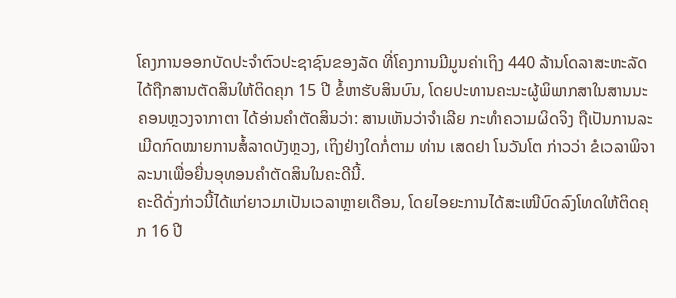ໂຄງການອອກບັດປະຈຳຕົວປະຊາຊົນຂອງລັດ ທີ່ໂຄງການມີມູນຄ່າເຖິງ 440 ລ້ານໂດລາສະຫະລັດ ໄດ້ຖືກສານຕັດສິນໃຫ້ຕິດຄຸກ 15 ປີ ຂໍ້ຫາຮັບສິນບົນ, ໂດຍປະທານຄະນະຜູ້ພິພາກສາໃນສານນະຄອນຫຼວງຈາກາຕາ ໄດ້ອ່ານຄຳຕັດສິນວ່າ: ສານເຫັນວ່າຈຳເລີຍ ກະທຳຄວາມຜິດຈິງ ຖືເປັນການລະເມີດກົດໝາຍການສໍ້ລາດບັງຫຼວງ, ເຖິງຢ່າງໃດກໍ່ຕາມ ທ່ານ ເສດຢາ ໂນວັນໂຕ ກ່າວວ່າ ຂໍເວລາພິຈາລະນາເພື່ອຍື່ນອຸທອນຄຳຕັດສິນໃນຄະດີນີ້.
ຄະດີດັ່ງກ່າວນີ້ໄດ້ແກ່ຍາວມາເປັນເວລາຫຼາຍເດືອນ, ໂດຍໄອຍະການໄດ້ສະເໜີບົດລົງໂທດໃຫ້ຕິດຄຸກ 16 ປີ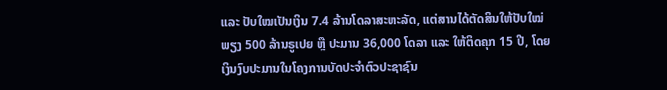ແລະ ປັບໃໝເປັນເງິນ 7.4 ລ້ານໂດລາສະຫະລັດ, ແຕ່ສານໄດ້ຕັດສິນໃຫ້ປັບໃໝ່ພຽງ 500 ລ້ານຣູເປຍ ຫຼື ປະມານ 36,000 ໂດລາ ແລະ ໃຫ້ຕິດຄຸກ 15 ປີ, ໂດຍເງິນງົບປະມານໃນໂຄງການບັດປະຈຳຕົວປະຊາຊົນ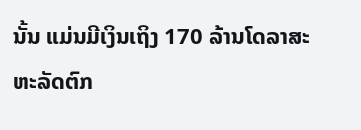ນັ້ນ ແມ່ນມີເງິນເຖິງ 170 ລ້ານໂດລາສະຫະລັດຕົກ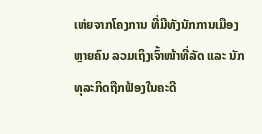ເຫ່ຍຈາກໂຄງການ ທີ່ມີທັງນັກການເມືອງຫຼາຍຄົນ ລວມເຖິງເຈົ້າໜ້າທີ່ລັດ ແລະ ນັກທຸລະກິດຖືກຟ້ອງໃນຄະດີ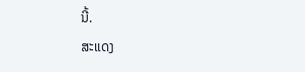ນີ້.
ສະແດງ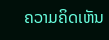ຄວາມຄິດເຫັນ